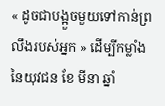« ដូចជាបង្អួចមួយទៅកាន់ព្រលឹងរបស់អ្នក » ដើម្បីកម្លាំងនៃយុវជន ខែ មីនា ឆ្នាំ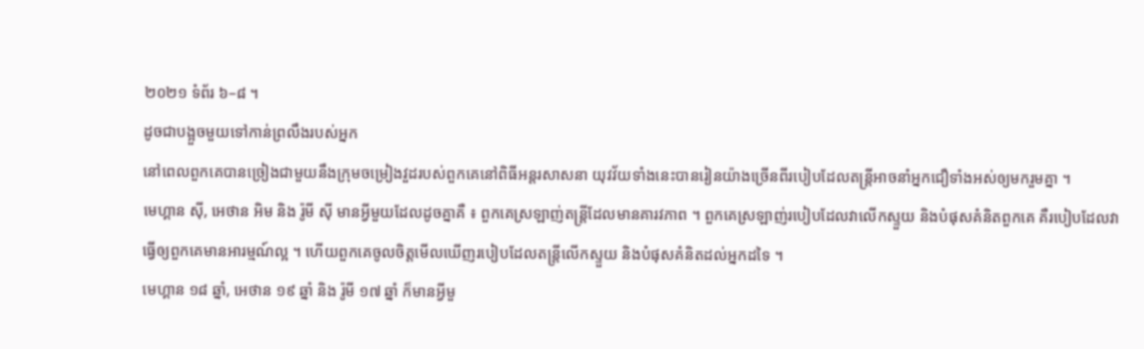២០២១ ទំព័រ ៦–៨ ។
ដូចជាបង្អួចមួយទៅកាន់ព្រលឹងរបស់អ្នក
នៅពេលពួកគេបានច្រៀងជាមួយនឹងក្រុមចម្រៀងវួដរបស់ពួកគេនៅពិធីអន្តរសាសនា យុវវ័យទាំងនេះបានរៀនយ៉ាងច្រើនពីរបៀបដែលតន្ដ្រីអាចនាំអ្នកជឿទាំងអស់ឲ្យមករួមគ្នា ។
មេហ្គាន ស៊ី, អេថាន អិម និង រ៉ូមី ស៊ី មានអ្វីមួយដែលដូចគ្នាគឺ ៖ ពួកគេស្រឡាញ់តន្ដ្រីដែលមានគារវភាព ។ ពួកគេស្រឡាញ់របៀបដែលវាលើកស្ទួយ និងបំផុសគំនិតពួកគេ គឺរបៀបដែលវាធ្វើឲ្យពួកគេមានអារម្មណ៍ល្អ ។ ហើយពួកគេចូលចិត្តមើលឃើញរបៀបដែលតន្ដ្រីលើកស្ទួយ និងបំផុសគំនិតដល់អ្នកដទៃ ។
មេហ្គាន ១៨ ឆ្នាំ, អេថាន ១៩ ឆ្នាំ និង រ៉ូមី ១៧ ឆ្នាំ ក៏មានអ្វីមួ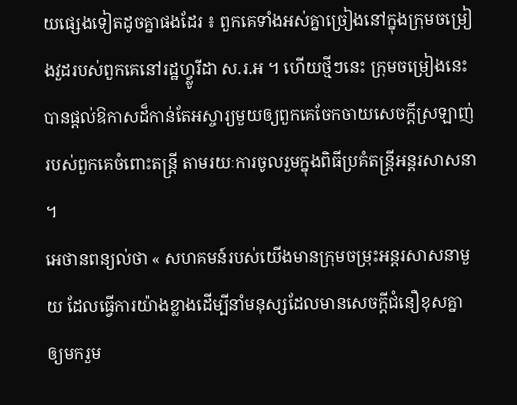យផ្សេងទៀតដូចគ្នាផងដែរ ៖ ពួកគេទាំងអស់គ្នាច្រៀងនៅក្នុងក្រុមចម្រៀងវួដរបស់ពួកគេនៅរដ្ឋហ្វ្លូរីដា ស.រ.អ ។ ហើយថ្មីៗនេះ ក្រុមចម្រៀងនេះបានផ្ដល់ឱកាសដ៏កាន់តែអស្ចារ្យមួយឲ្យពួកគេចែកចាយសេចក្ដីស្រឡាញ់របស់ពួកគេចំពោះតន្ដ្រី តាមរយៈការចូលរួមក្នុងពិធីប្រគំតន្ដ្រីអន្តរសាសនា ។
អេថានពន្យល់ថា « សហគមន៍របស់យើងមានក្រុមចម្រុះអន្តរសាសនាមួយ ដែលធ្វើការយ៉ាងខ្លាងដើម្បីនាំមនុស្សដែលមានសេចក្ដីជំនឿខុសគ្នាឲ្យមករួម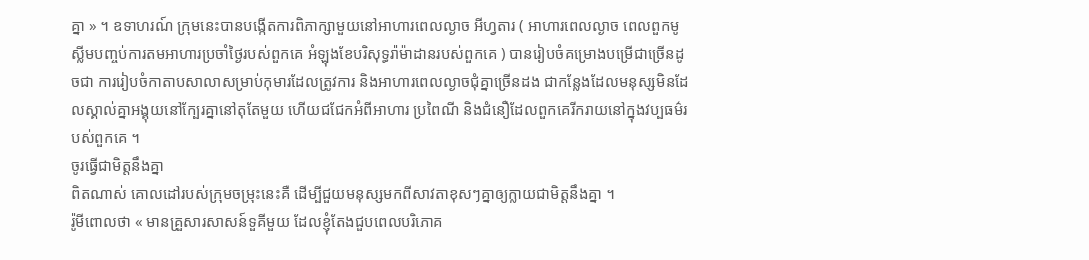គ្នា » ។ ឧទាហរណ៍ ក្រុមនេះបានបង្កើតការពិភាក្សាមួយនៅអាហារពេលល្ងាច អីហ្វតារ ( អាហារពេលល្ងាច ពេលពួកមូស្លីមបញ្ចប់ការតមអាហារប្រចាំថ្ងៃរបស់ពួកគេ អំឡុងខែបរិសុទ្ធរ៉ាម៉ាដានរបស់ពួកគេ ) បានរៀបចំគម្រោងបម្រើជាច្រើនដូចជា ការរៀបចំកាតាបសាលាសម្រាប់កុមារដែលត្រូវការ និងអាហារពេលល្ងាចជុំគ្នាច្រើនដង ជាកន្លែងដែលមនុស្សមិនដែលស្គាល់គ្នាអង្គុយនៅក្បែរគ្នានៅតុតែមួយ ហើយជជែកអំពីអាហារ ប្រពៃណី និងជំនឿដែលពួកគេរីករាយនៅក្នុងវប្បធម៌របស់ពួកគេ ។
ចូរធ្វើជាមិត្តនឹងគ្នា
ពិតណាស់ គោលដៅរបស់ក្រុមចម្រុះនេះគឺ ដើម្បីជួយមនុស្សមកពីសាវតាខុសៗគ្នាឲ្យក្លាយជាមិត្តនឹងគ្នា ។
រ៉ូមីពោលថា « មានគ្រួសារសាសន៍ទួគីមួយ ដែលខ្ញុំតែងជួបពេលបរិភោគ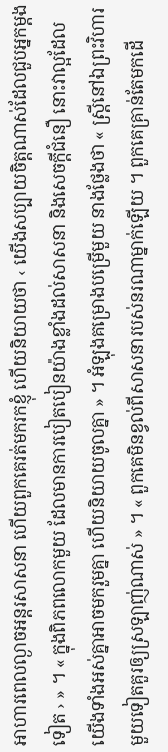អាហារពេលល្ងាចអន្តរសាសនា ហើយពួកគេរត់មករកខ្ញុំ ហើយនិយាយថា ‹ យើងសប្បាយចិត្តណាស់ដែលជួបអ្នកម្ដងទៀត › » ។ « ក្នុងពិភពលោកមួយ ដែលមានការបៀតបៀនយ៉ាងខ្លាំងដល់សាសនា និងសេចក្ដីជំនឿ នោះវាល្អដែលយើងទាំងអស់គ្នាអាចមករួមគ្នា ហើយនិយាយចូលគ្នា » ។ អំឡុងគម្រោងបម្រើមួយ នាងថ្លែងថា « ស្ដ្រីនៅឯព្រះវិហារមួយទៀតគួរឲ្យស្រឡាញ់ណាស់ » ។ « ពួកគេមិនខ្វល់ពីសាសនារបស់នរណាម្នាក់ឡើយ ។ ពួកគេគ្រាន់តែមកដើ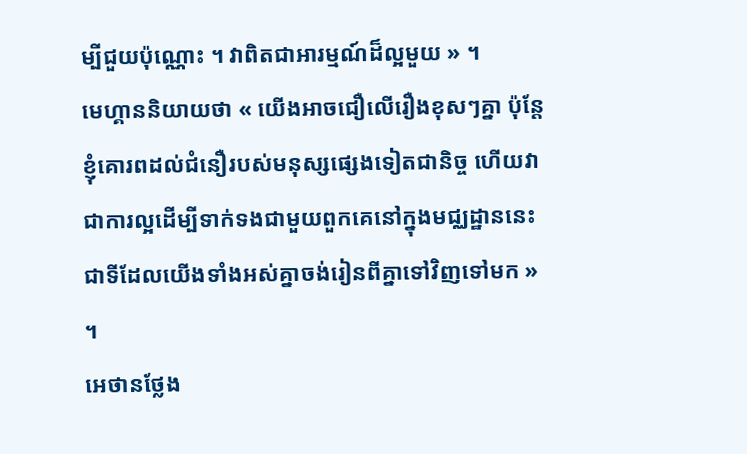ម្បីជួយប៉ុណ្ណោះ ។ វាពិតជាអារម្មណ៍ដ៏ល្អមួយ » ។
មេហ្គាននិយាយថា « យើងអាចជឿលើរឿងខុសៗគ្នា ប៉ុន្ដែខ្ញុំគោរពដល់ជំនឿរបស់មនុស្សផ្សេងទៀតជានិច្ច ហើយវាជាការល្អដើម្បីទាក់ទងជាមួយពួកគេនៅក្នុងមជ្ឈដ្ឋាននេះ ជាទីដែលយើងទាំងអស់គ្នាចង់រៀនពីគ្នាទៅវិញទៅមក » ។
អេថានថ្លែង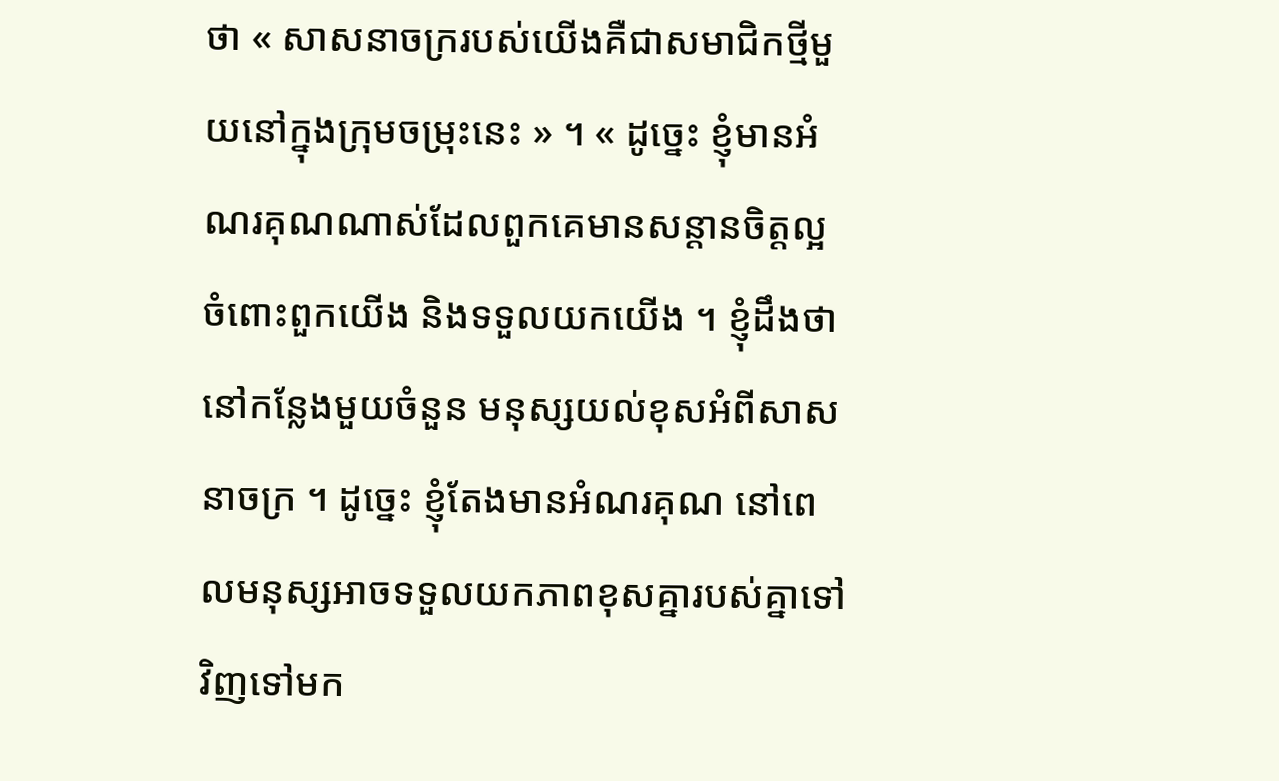ថា « សាសនាចក្ររបស់យើងគឺជាសមាជិកថ្មីមួយនៅក្នុងក្រុមចម្រុះនេះ » ។ « ដូច្នេះ ខ្ញុំមានអំណរគុណណាស់ដែលពួកគេមានសន្ដានចិត្តល្អចំពោះពួកយើង និងទទួលយកយើង ។ ខ្ញុំដឹងថា នៅកន្លែងមួយចំនួន មនុស្សយល់ខុសអំពីសាសនាចក្រ ។ ដូច្នេះ ខ្ញុំតែងមានអំណរគុណ នៅពេលមនុស្សអាចទទួលយកភាពខុសគ្នារបស់គ្នាទៅវិញទៅមក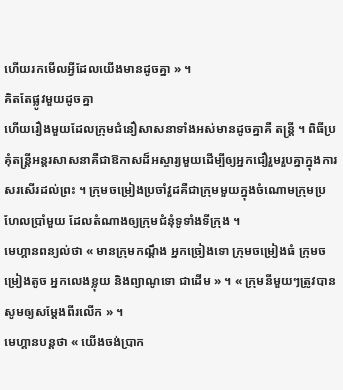ហើយរកមើលអ្វីដែលយើងមានដូចគ្នា » ។
គិតតែផ្លូវមួយដូចគ្នា
ហើយរឿងមួយដែលក្រុមជំនឿសាសនាទាំងអស់មានដូចគ្នាគឺ តន្ដ្រី ។ ពិធីប្រគុំតន្ដ្រីអន្តរសាសនាគឺជាឱកាសដ៏អស្ចារ្យមួយដើម្បីឲ្យអ្នកជឿរួមរួបគ្នាក្នុងការសរសើរដល់ព្រះ ។ ក្រុមចម្រៀងប្រចាំវួដគឺជាក្រុមមួយក្នុងចំណោមក្រុមប្រហែលប្រាំមួយ ដែលតំណាងឲ្យក្រុមជំនុំទូទាំងទីក្រុង ។
មេហ្គានពន្យល់ថា « មានក្រុមកណ្ដឹង អ្នកច្រៀងទោ ក្រុមចម្រៀងធំ ក្រុមចម្រៀងតូច អ្នកលេងខ្លុយ និងព្យាណូទោ ជាដើម » ។ « ក្រុមនីមួយៗត្រូវបានសូមឲ្យសម្ដែងពីរលើក » ។
មេហ្គានបន្ដថា « យើងចង់ប្រាក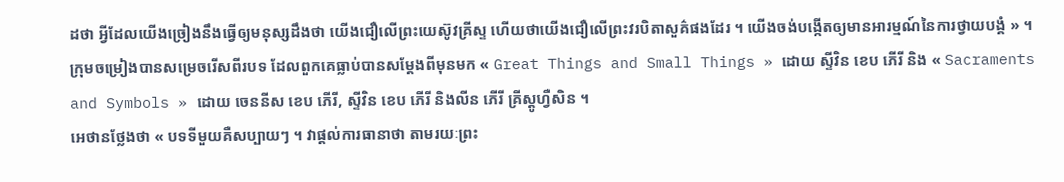ដថា អ្វីដែលយើងច្រៀងនឹងធ្វើឲ្យមនុស្សដឹងថា យើងជឿលើព្រះយេស៊ូវគ្រីស្ទ ហើយថាយើងជឿលើព្រះវរបិតាសួគ៌ផងដែរ ។ យើងចង់បង្កើតឲ្យមានអារម្មណ៍នៃការថ្វាយបង្គំ » ។
ក្រុមចម្រៀងបានសម្រេចរើសពីរបទ ដែលពួកគេធ្លាប់បានសម្ដែងពីមុនមក « Great Things and Small Things » ដោយ ស្ទីវិន ខេប ភើរី និង « Sacraments and Symbols » ដោយ ចេននីស ខេប ភើរី, ស្ទីវិន ខេប ភើរី និងលីន ភើរី គ្រីស្ដូហ្វឺសិន ។
អេថានថ្លែងថា « បទទីមួយគឺសប្បាយៗ ។ វាផ្ដល់ការធានាថា តាមរយៈព្រះ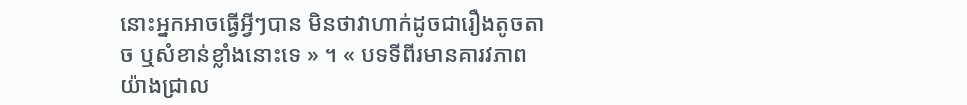នោះអ្នកអាចធ្វើអ្វីៗបាន មិនថាវាហាក់ដូចជារឿងតូចតាច ឬសំខាន់ខ្លាំងនោះទេ » ។ « បទទីពីរមានគារវភាពយ៉ាងជ្រាល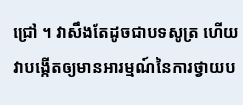ជ្រៅ ។ វាសឹងតែដូចជាបទសូត្រ ហើយវាបង្កើតឲ្យមានអារម្មណ៍នៃការថ្វាយប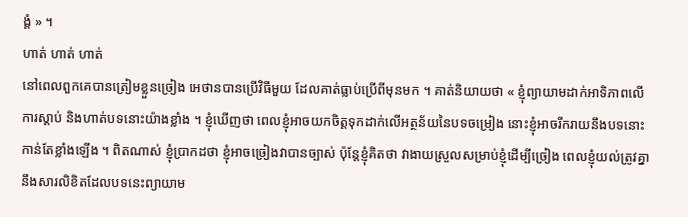ង្គំ » ។
ហាត់ ហាត់ ហាត់
នៅពេលពួកគេបានត្រៀមខ្លួនច្រៀង អេថានបានប្រើវិធីមួយ ដែលគាត់ធ្លាប់ប្រើពីមុនមក ។ គាត់និយាយថា « ខ្ញុំព្យាយាមដាក់អាទិភាពលើការស្ដាប់ និងហាត់បទនោះយ៉ាងខ្លាំង ។ ខ្ញុំឃើញថា ពេលខ្ញុំអាចយកចិត្តទុកដាក់លើអត្ថន័យនៃបទចម្រៀង នោះខ្ញុំអាចរីករាយនឹងបទនោះកាន់តែខ្លាំងឡើង ។ ពិតណាស់ ខ្ញុំប្រាកដថា ខ្ញុំអាចច្រៀងវាបានច្បាស់ ប៉ុន្ដែខ្ញុំគិតថា វាងាយស្រួលសម្រាប់ខ្ញុំដើម្បីច្រៀង ពេលខ្ញុំយល់ត្រូវគ្នានឹងសារលិខិតដែលបទនេះព្យាយាម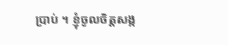ប្រាប់ ។ ខ្ញុំចូលចិត្តសង្ក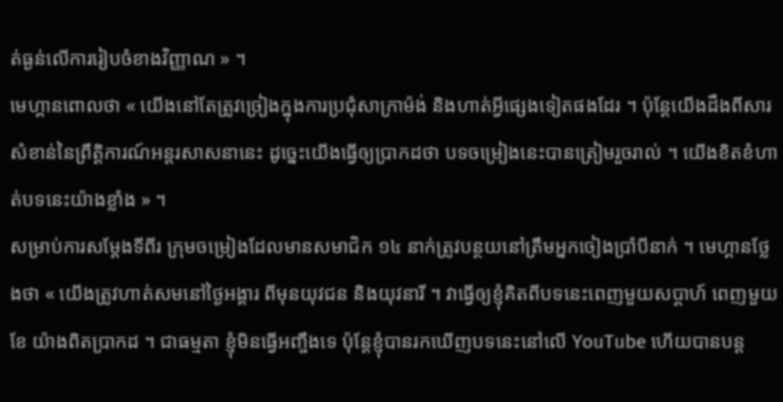ត់ធ្ងន់លើការរៀបចំខាងវិញ្ញាណ » ។
មេហ្គានពោលថា « យើងនៅតែត្រូវច្រៀងក្នុងការប្រជុំសាក្រាម៉ង់ និងហាត់អ្វីផ្សេងទៀតផងដែរ ។ ប៉ុន្ដែយើងដឹងពីសារសំខាន់នៃព្រឹត្តិការណ៍អន្តរសាសនានេះ ដូច្នេះយើងធ្វើឲ្យប្រាកដថា បទចម្រៀងនេះបានត្រៀមរួចរាល់ ។ យើងខិតខំហាត់បទនេះយ៉ាងខ្លាំង » ។
សម្រាប់ការសម្ដែងទីពីរ ក្រុមចម្រៀងដែលមានសមាជិក ១៤ នាក់ត្រូវបន្ថយនៅត្រឹមអ្នកចៀងប្រាំបីនាក់ ។ មេហ្គានថ្លែងថា « យើងត្រូវហាត់សមនៅថ្ងៃអង្គារ ពីមុនយុវជន និងយុវនារី ។ វាធ្វើឲ្យខ្ញុំគិតពីបទនេះពេញមួយសប្ដាហ៍ ពេញមួយខែ យ៉ាងពិតប្រាកដ ។ ជាធម្មតា ខ្ញុំមិនធ្វើអញ្ចឹងទេ ប៉ុន្ដែខ្ញុំបានរកឃើញបទនេះនៅលើ YouTube ហើយបានបន្ដ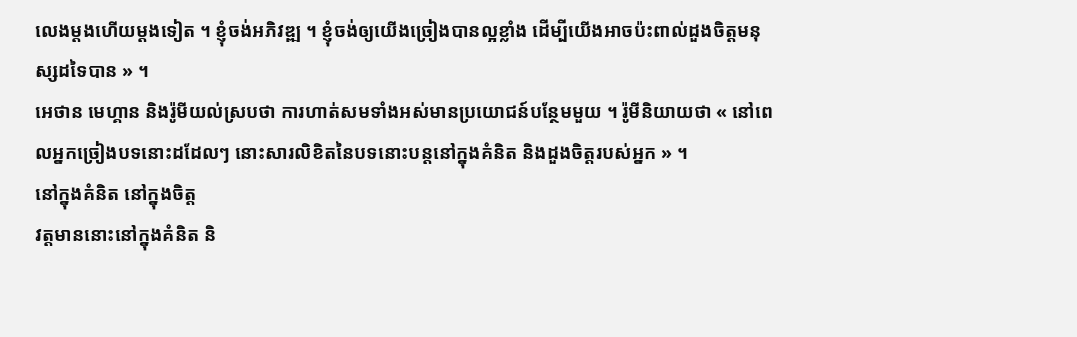លេងម្ដងហើយម្ដងទៀត ។ ខ្ញុំចង់អភិវឌ្ឍ ។ ខ្ញុំចង់ឲ្យយើងច្រៀងបានល្អខ្លាំង ដើម្បីយើងអាចប៉ះពាល់ដួងចិត្តមនុស្សដទៃបាន » ។
អេថាន មេហ្គាន និងរ៉ូមីយល់ស្របថា ការហាត់សមទាំងអស់មានប្រយោជន៍បន្ថែមមួយ ។ រ៉ូមីនិយាយថា « នៅពេលអ្នកច្រៀងបទនោះដដែលៗ នោះសារលិខិតនៃបទនោះបន្ដនៅក្នុងគំនិត និងដួងចិត្តរបស់អ្នក » ។
នៅក្នុងគំនិត នៅក្នុងចិត្ត
វត្តមាននោះនៅក្នុងគំនិត និ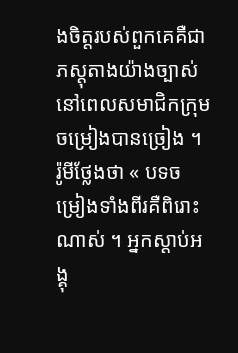ងចិត្តរបស់ពួកគេគឺជាភស្ដុតាងយ៉ាងច្បាស់ នៅពេលសមាជិកក្រុមចម្រៀងបានច្រៀង ។ រ៉ូមីថ្លែងថា « បទចម្រៀងទាំងពីរគឺពិរោះណាស់ ។ អ្នកស្ដាប់អង្គុ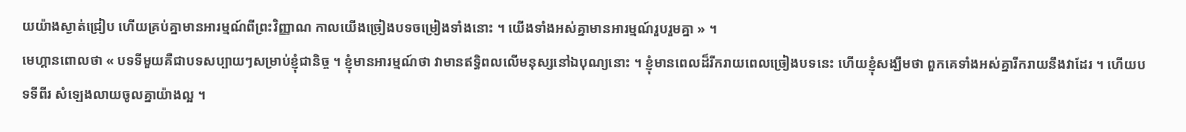យយ៉ាងស្ងាត់ជ្រៀប ហើយគ្រប់គ្នាមានអារម្មណ៍ពីព្រះវិញ្ញាណ កាលយើងច្រៀងបទចម្រៀងទាំងនោះ ។ យើងទាំងអស់គ្នាមានអារម្មណ៍រួបរួមគ្នា » ។
មេហ្គានពោលថា « បទទីមួយគឺជាបទសប្បាយៗសម្រាប់ខ្ញុំជានិច្ច ។ ខ្ញុំមានអារម្មណ៍ថា វាមានឥទ្ធិពលលើមនុស្សនៅឯបុណ្យនោះ ។ ខ្ញុំមានពេលដ៏រីករាយពេលច្រៀងបទនេះ ហើយខ្ញុំសង្ឃឹមថា ពួកគេទាំងអស់គ្នារីករាយនឹងវាដែរ ។ ហើយបទទីពីរ សំឡេងលាយចូលគ្នាយ៉ាងល្អ ។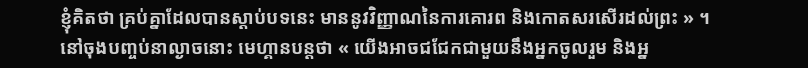ខ្ញុំគិតថា គ្រប់គ្នាដែលបានស្ដាប់បទនេះ មាននូវវិញ្ញាណនៃការគោរព និងកោតសរសើរដល់ព្រះ » ។
នៅចុងបញ្ចប់នាល្ងាចនោះ មេហ្គានបន្ដថា « យើងអាចជជែកជាមួយនឹងអ្នកចូលរួម និងអ្ន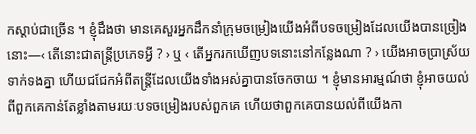កស្ដាប់ជាច្រើន ។ ខ្ញុំដឹងថា មានគេសួរអ្នកដឹកនាំក្រុមចម្រៀងយើងអំពីបទចម្រៀងដែលយើងបានច្រៀងនោះ—‹ តើនោះជាតន្ដ្រីប្រភេទអ្វី ? › ឬ ‹ តើអ្នករកឃើញបទនោះនៅកន្លែងណា ? › យើងអាចប្រាស្រ័យទាក់ទងគ្នា ហើយជជែកអំពីតន្ដ្រីដែលយើងទាំងអស់គ្នាបានចែកចាយ ។ ខ្ញុំមានអារម្មណ៍ថា ខ្ញុំអាចយល់ពីពួកគេកាន់តែខ្លាំងតាមរយៈបទចម្រៀងរបស់ពួកគេ ហើយថាពួកគេបានយល់ពីយើងកា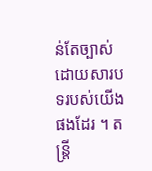ន់តែច្បាស់ដោយសារបទរបស់យើងផងដែរ ។ តន្ដ្រី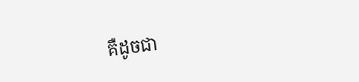គឺដូចជា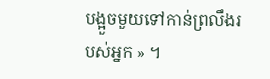បង្អួចមួយទៅកាន់ព្រលឹងរបស់អ្នក » ។